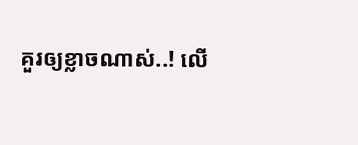គួរឲ្យខ្លាចណាស់..! លើ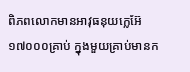ពិភពលោកមានអាវុធនុយក្លេអ៊ែ ១៧០០០គ្រាប់ ក្នុងមួយគ្រាប់មានក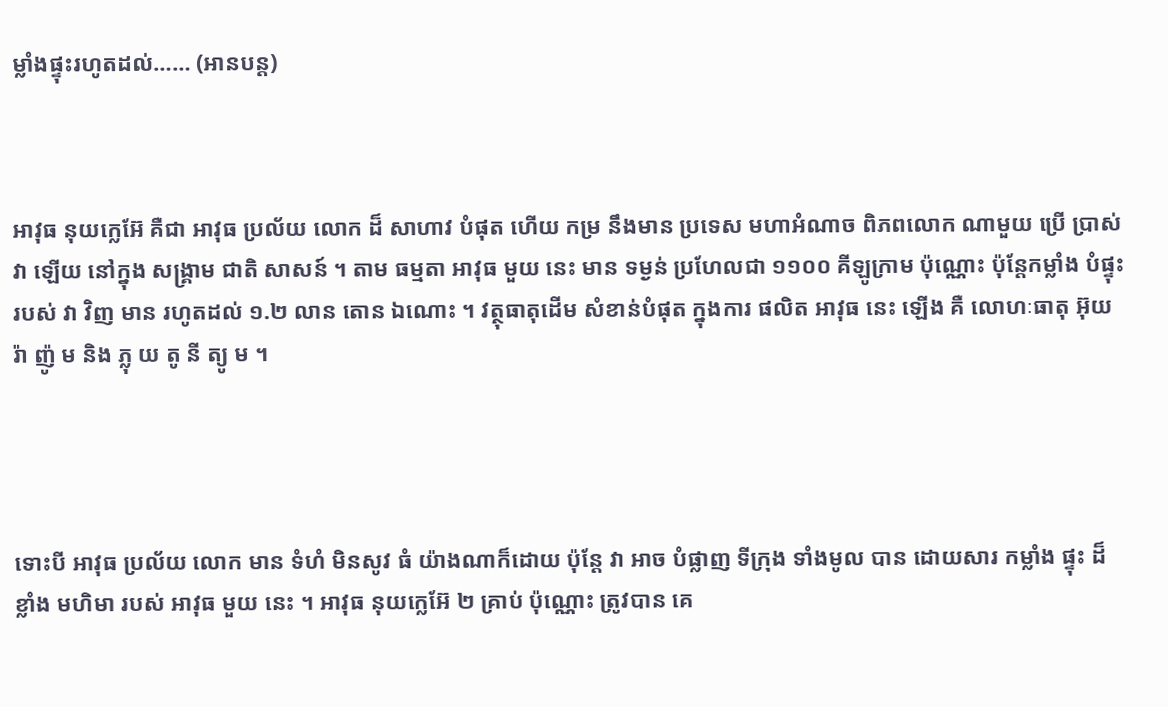ម្លាំងផ្ទុះរហូតដល់…… (អានបន្ត)



អាវុធ នុយក្លេអ៊ែ គឺជា អាវុធ ប្រល័យ លោក ដ៏ សាហាវ បំផុត ហើយ កម្រ នឹងមាន ប្រទេស មហាអំណាច ពិភពលោក ណាមួយ ប្រើ ប្រាស់ វា ឡើយ នៅក្នុង សង្គ្រាម ជាតិ សាសន៍ ។ តាម ធម្មតា អាវុធ មួយ នេះ មាន ទម្ងន់ ប្រហែលជា ១១០០ គីឡូក្រាម ប៉ុណ្ណោះ ប៉ុន្តែកម្លាំង បំផ្ទុះ របស់ វា វិញ មាន រហូតដល់ ១.២ លាន តោន ឯណោះ ។ វត្ថុធាតុដើម សំខាន់បំផុត ក្នុងការ ផលិត អាវុធ នេះ ឡើង គឺ លោហៈធាតុ អ៊ុយ រ៉ា ញ៉ូ ម និង ភ្លុ យ តូ នី ត្យូ ម ។




ទោះបី អាវុធ ប្រល័យ លោក មាន ទំហំ មិនសូវ ធំ យ៉ាងណាក៏ដោយ ប៉ុន្តែ វា អាច បំផ្លាញ ទីក្រុង ទាំងមូល បាន ដោយសារ កម្លាំង ផ្ទុះ ដ៏ ខ្លាំង មហិមា របស់ អាវុធ មួយ នេះ ។ អាវុធ នុយក្លេអ៊ែ ២ គ្រាប់ ប៉ុណ្ណោះ ត្រូវបាន គេ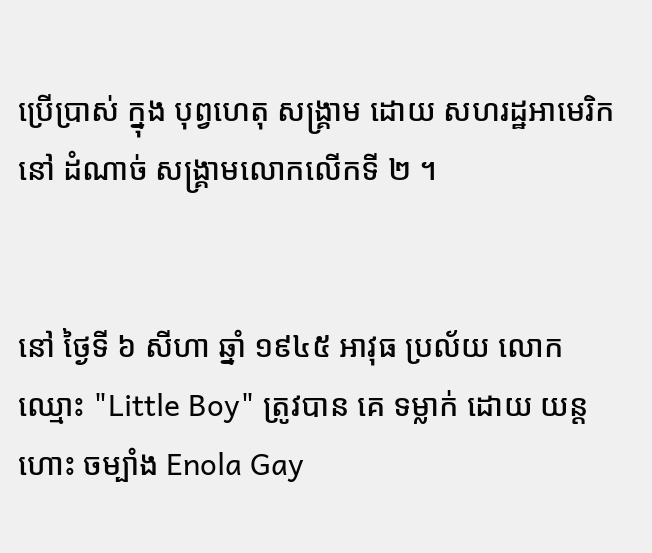ប្រើប្រាស់ ក្នុង បុព្វហេតុ សង្គ្រាម ដោយ សហរដ្ឋអាមេរិក នៅ ដំណាច់ សង្គ្រាមលោកលើកទី ២ ។


នៅ ថ្ងៃទី ៦ សីហា ឆ្នាំ ១៩៤៥ អាវុធ ប្រល័យ លោក ឈ្មោះ "Little Boy" ត្រូវបាន គេ ទម្លាក់ ដោយ យន្តហោះ ចម្បាំង Enola Gay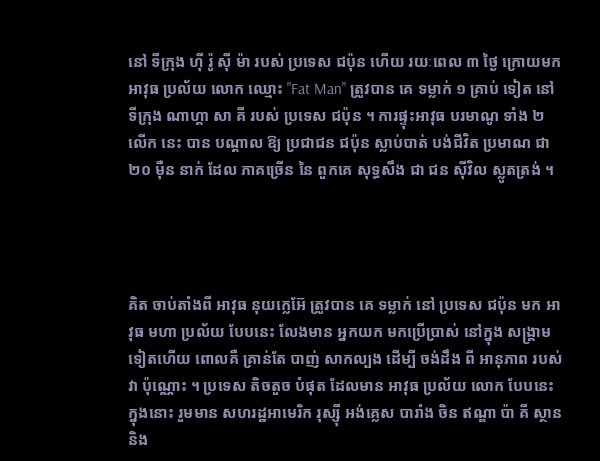នៅ ទីក្រុង ហ៊ី រ៉ូ ស៊ី ម៉ា របស់ ប្រទេស ជប៉ុន ហើយ រយៈពេល ៣ ថ្ងៃ ក្រោយមក អាវុធ ប្រល័យ លោក ឈ្មោះ "Fat Man" ត្រូវបាន គេ ទម្លាក់ ១ គ្រាប់ ទៀត នៅ ទីក្រុង ណាហ្គា សា គី របស់ ប្រទេស ជប៉ុន ។ ការផ្ទុះអាវុធ បរមាណូ ទាំង ២ លើក នេះ បាន បណ្តាល ឱ្យ ប្រជាជន ជប៉ុន ស្លាប់បាត់ បង់ជីវិត ប្រមាណ ជា ២០ ម៉ឺន នាក់ ដែល ភាគច្រើន នៃ ពួកគេ សុទ្ធសឹង ជា ជន ស៊ីវិល ស្លូតត្រង់ ។




គិត ចាប់តាំងពី អាវុធ នុយក្លេអ៊ែ ត្រូវបាន គេ ទម្លាក់ នៅ ប្រទេស ជប៉ុន មក អាវុធ មហា ប្រល័យ បែបនេះ លែងមាន អ្នកយក មកប្រើប្រាស់ នៅក្នុង សង្គ្រាម ទៀតហើយ ពោលគឺ គ្រាន់តែ បាញ់ សាកល្បង ដើម្បី ចង់ដឹង ពី អានុភាព របស់ វា ប៉ុណ្ណោះ ។ ប្រទេស តិចតួច បំផុត ដែលមាន អាវុធ ប្រល័យ លោក បែបនេះ ក្នុងនោះ រួមមាន សហរដ្ឋអាមេរិក រុស្ស៊ី អង់គ្លេស បារាំង ចិន ឥណ្ឌា ប៉ា គី ស្ថាន និង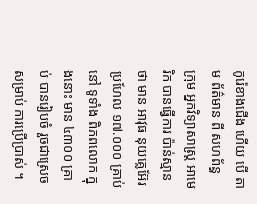កូរ៉េខាងជើង ហើយ បើ តាម ព័ត៌មាន ពី សហព័ន្ធ ក្រុម អ្នកវិទ្យាសាស្ត្រ អាមេរិក បានធ្វើការ ប៉ាន់ស្មាន ថា មាន អាវុធ នុយគ្លេអ៊ែរ ប្រហែល ១៧.០០០ គ្រាប់ នៅ ទូទាំង ពិភពលោក ក្នុងនោះ មាន ៤៣០០ គ្រាប់ បានរៀបចំ រួចជាស្រេច សម្រាប់ ការប្រើប្រាស់ ។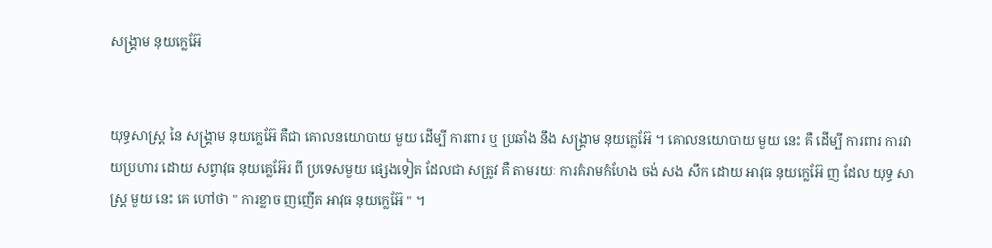សង្គ្រាម នុយក្លេអ៊ែ


យុទ្ធសាស្ត្រ នៃ សង្គ្រាម នុយក្លេអ៊ែ គឺជា គោលនយោបាយ មួយ ដើម្បី ការពារ ឬ ប្រឆាំង នឹង សង្គ្រាម នុយក្លេអ៊ែ ។ គោលនយោបាយ មួយ នេះ គឺ ដើម្បី ការពារ ការវាយប្រហារ ដោយ សព្វាវុធ នុយគ្លេអ៊ែរ ពី ប្រទេសមួយ ផ្សេងទៀត ដែលជា សត្រូវ គឺ តាមរយៈ ការគំរាមកំហែង ចង់ សង សឹក ដោយ អាវុធ នុយក្លេអ៊ែ ញ ដែល យុទ្ធ សាស្ត្រ មួយ នេះ គេ ហៅថា " ការខ្លាច ញញើត អាវុធ នុយក្លេអ៊ែ " ។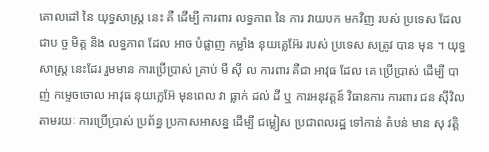គោលដៅ នៃ យុទ្ធសាស្ត្រ នេះ គឺ ដើម្បី ការពារ លទ្ធភាព នៃ ការ វាយបក មកវិញ របស់ ប្រទេស ដែល ជាប ច្ច មិត្ត និង លទ្ធភាព ដែល អាច បំផ្លាញ កម្លាំង នុយគ្លេអ៊ែរ របស់ ប្រទេស សត្រូវ បាន មុន ។ យុទ្ធសាស្ត្រ នេះដែរ រួមមាន ការប្រើប្រាស់ គ្រាប់ មី ស៊ី ល ការពារ គឺជា អាវុធ ដែល គេ ប្រើប្រាស់ ដើម្បី បាញ់ កម្ទេចចោល អាវុធ នុយក្លេអ៊ែ មុនពេល វា ធ្លាក់ ដល់ ដី ឬ ការអនុវត្តន៍ វិធានការ ការពារ ជន ស៊ីវិល តាមរយៈ ការប្រើប្រាស់ ប្រព័ន្ធ ប្រកាសអាសន្ន ដើម្បី ជម្លៀស ប្រជាពលរដ្ឋ ទៅកាន់ តំបន់ មាន សុ វត្តិ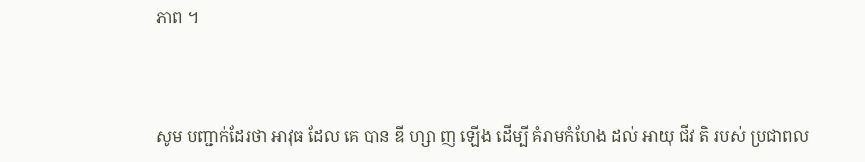ភាព ។



សូម បញ្ជាក់ដែរថា អាវុធ ដែល គេ បាន ឌី ហ្សា ញ ឡើង ដើម្បី គំរាមកំហែង ដល់ អាយុ ជីវ តិ របស់ ប្រជាពល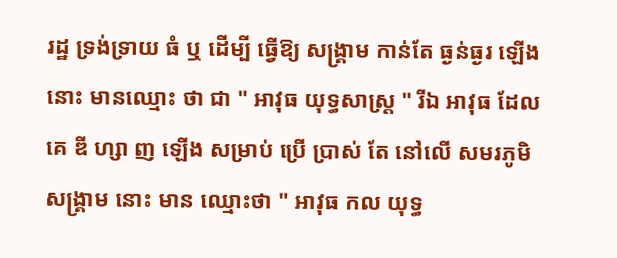រដ្ឋ ទ្រង់ទ្រាយ ធំ ឬ ដើម្បី ធ្វើឱ្យ សង្គ្រាម កាន់តែ ធ្ងន់ធ្ងរ ឡើង នោះ មានឈ្មោះ ថា ជា " អាវុធ យុទ្ធសាស្ត្រ " រីឯ អាវុធ ដែល គេ ឌី ហ្សា ញ ឡើង សម្រាប់ ប្រើ ប្រាស់ តែ នៅលើ សមរភូមិ សង្គ្រាម នោះ មាន ឈ្មោះថា " អាវុធ កល យុទ្ធ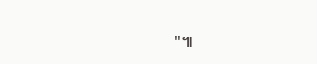"៕